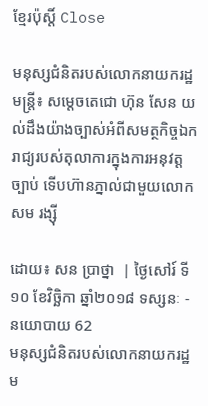ខ្មែរប៉ុស្ដិ៍ Close

មនុស្សជំនិតរបស់លោកនាយករដ្ឋមន្រ្តី៖ សម្តេចតេជោ ហ៊ុន សែន យល់ដឹងយ៉ាងច្បាស់អំពីសមត្ថកិច្ចឯករាជ្យរបស់តុលាការក្នុងការអនុវត្តច្បាប់ ទើបហ៊ានភ្នាល់ជាមួយលោក សម រង្ស៊ី

ដោយ៖ សន ប្រាថ្នា  | ថ្ងៃសៅរ៍ ទី១០ ខែវិច្ឆិកា ឆ្នាំ២០១៨ ទស្សនៈ - នយោបាយ 62
មនុស្សជំនិតរបស់លោកនាយករដ្ឋម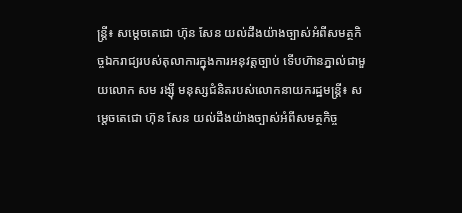ន្រ្តី៖ សម្តេចតេជោ ហ៊ុន សែន យល់ដឹងយ៉ាងច្បាស់អំពីសមត្ថកិច្ចឯករាជ្យរបស់តុលាការក្នុងការអនុវត្តច្បាប់ ទើបហ៊ានភ្នាល់ជាមួយលោក សម រង្ស៊ី មនុស្សជំនិតរបស់លោកនាយករដ្ឋមន្រ្តី៖ សម្តេចតេជោ ហ៊ុន សែន យល់ដឹងយ៉ាងច្បាស់អំពីសមត្ថកិច្ច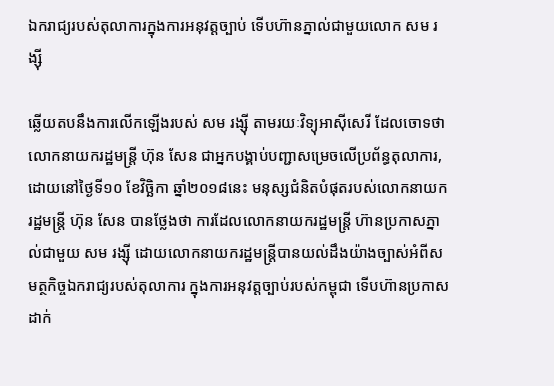ឯករាជ្យរបស់តុលាការក្នុងការអនុវត្តច្បាប់ ទើបហ៊ានភ្នាល់ជាមួយលោក សម រង្ស៊ី

ឆ្លើយតបនឹងការលើកឡើងរបស់ សម រង្ស៊ី តាមរយៈវិទ្យុអាស៊ីសេរី ដែលចោទថា លោកនាយករដ្ឋមន្រ្តី ហ៊ុន សែន ជាអ្នកបង្គាប់បញ្ជាសម្រេចលើប្រព័ន្ធតុលាការ, ដោយនៅថ្ងៃទី១០ ខែវិច្ឆិកា ឆ្នាំ២០១៨នេះ មនុស្សជំនិតបំផុតរបស់លោកនាយករដ្ឋមន្រ្តី ហ៊ុន សែន បានថ្លែងថា ការដែលលោកនាយករដ្ឋមន្រ្តី ហ៊ានប្រកាសភ្នាល់ជាមួយ សម រង្ស៊ី ដោយលោកនាយករដ្ឋមន្រ្តីបានយល់ដឹងយ៉ាងច្បាស់អំពីសមត្ថកិច្ចឯករាជ្យរបស់តុលាការ ក្នុងការអនុវត្តច្បាប់របស់កម្ពុជា ទើបហ៊ានប្រកាសដាក់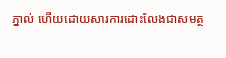ភ្នាល់ ហើយដោយសារការដោះលែងជាសមត្ថ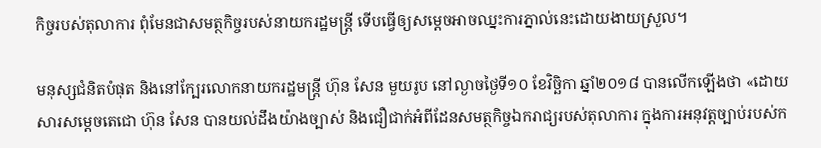កិច្ចរបស់តុលាការ ពុំមែនជាសមត្ថកិច្ចរបស់នាយករដ្ឋមន្រ្តី ទើបធ្វើឲ្យសម្តេចអាចឈ្នះការភ្នាល់នេះដោយងាយស្រួល។

មនុស្សជំនិតបំផុត និងនៅក្បែរលោកនាយករដ្ឋមន្រ្តី ហ៊ុន សែន មួយរូប នៅល្ងាចថ្ងៃទី១០ ខែវិច្ឆិកា ឆ្នាំ២០១៨ បានលើកឡើងថា «ដោយសារសម្តេចតេជោ ហ៊ុន សែន បានយល់ដឹងយ៉ាងច្បាស់ និងជឿជាក់អំពីដែនសមត្ថកិច្ចឯករាជ្យរបស់តុលាការ ក្នុងការអនុវត្តច្បាប់របស់ក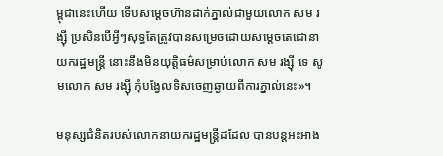ម្ពុជានេះហើយ ទើបសម្តេចហ៊ានដាក់ភ្នាល់ជាមួយលោក សម រង្ស៊ី ប្រសិនបើអ្វីៗសុទ្ធតែត្រូវបានសម្រេចដោយសម្តេចតេជោនាយករដ្ឋមន្រ្តី នោះនឹងមិនយុត្តិធម៌សម្រាប់លោក សម រង្ស៊ី ទេ សូមលោក សម រង្ស៊ី កុំបង្វែលទិសចេញឆ្ងាយពីការភ្នាល់នេះ»។

មនុស្សជំនិតរបស់លោកនាយករដ្ឋមន្រ្តីដដែល បានបន្តអះអាង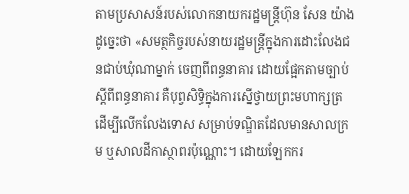តាមប្រសាសន៍របស់លោកនាយករដ្ឋមន្រ្តីហ៊ុន សែន យ៉ាងដូច្នេះថា «សមត្ថកិច្ចរបស់នាយរដ្ឋមន្ត្រីក្នុងការដោះលែងជនជាប់ឃុំណាម្នាក់ ចេញពីពន្ធនាគារ ដោយផ្អែកតាមច្បាប់ស្តីពីពន្ធនាគារ គឺបុព្វសិទ្ធិក្នុងការស្នើថ្វាយព្រះមហាក្សត្រ ដើម្បីលើកលែងទោស សម្រាប់ទណ្ឌិតដែលមានសាលក្រម ឬសាលដីកាស្ថាពរប៉ុណ្ណោះ។ ដោយឡែកករ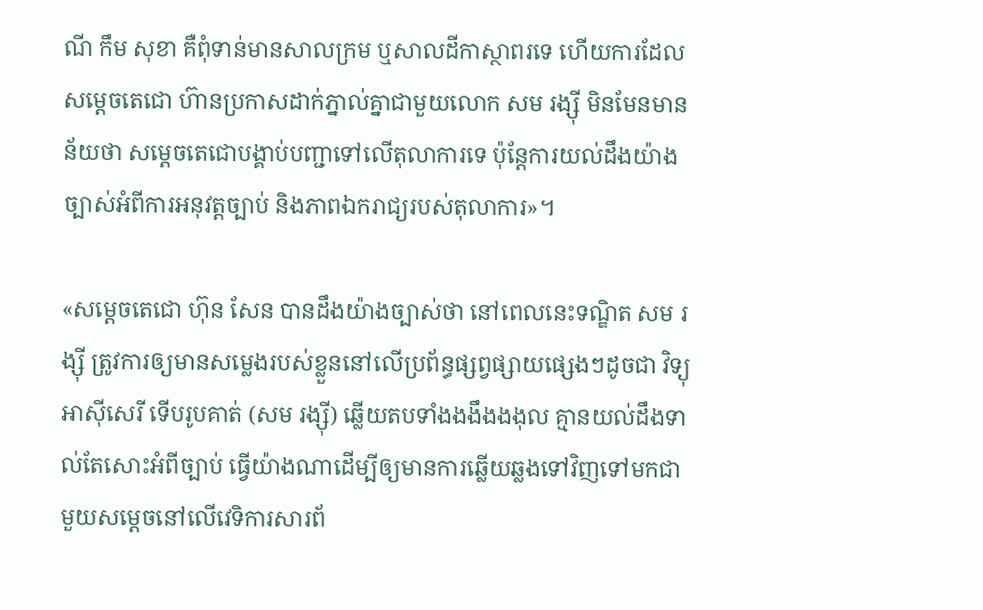ណី កឹម សុខា គឺពុំទាន់មានសាលក្រម ឬសាលដីកាស្ថាពរទេ ហើយការដែលសម្តេចតេជោ ហ៊ានប្រកាសដាក់ភ្នាល់គ្នាជាមួយលោក សម រង្ស៊ី មិនមែនមានន័យថា សម្តេចតេជោបង្គាប់បញ្ជាទៅលើតុលាការទេ ប៉ុន្តែការយល់ដឹងយ៉ាងច្បាស់អំពីការអនុវត្តច្បាប់ និងភាពឯករាជ្យរបស់តុលាការ»។

«សម្តេចតេជោ ហ៊ុន សែន បានដឹងយ៉ាងច្បាស់ថា នៅពេលនេះទណ្ឌិត សម រង្ស៊ី ត្រូវការឲ្យមានសម្លេងរបស់ខ្លួននៅលើប្រព័ន្ធផ្សព្វផ្សាយផ្សេងៗដូចជា វិទ្យុអាស៊ីសេរី ទើបរូបគាត់ (សម រង្ស៊ី) ឆ្លើយតបទាំងងងឹងងងុល គ្មានយល់ដឹងទាល់តែសោះអំពីច្បាប់ ធ្វើយ៉ាងណាដើម្បីឲ្យមានការឆ្លើយឆ្លងទៅវិញទៅមកជាមួយសម្តេចនៅលើវេទិការសារព័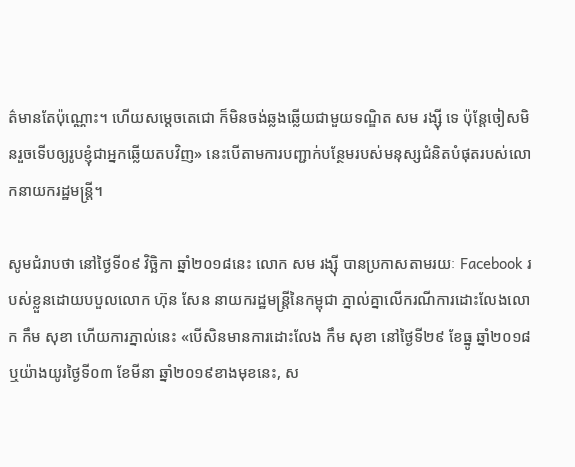ត៌មានតែប៉ុណ្ណោះ។ ហើយសម្តេចតេជោ ក៏មិនចង់ឆ្លងឆ្លើយជាមួយទណ្ឌិត សម រង្ស៊ី ទេ ប៉ុន្តែចៀសមិនរួចទើបឲ្យរូបខ្ញុំជាអ្នកឆ្លើយតបវិញ» នេះបើតាមការបញ្ជាក់បន្ថែមរបស់មនុស្សជំនិតបំផុតរបស់លោកនាយករដ្ឋមន្រ្តី។

សូមជំរាបថា នៅថ្ងៃទី០៩ វិច្ឆិកា ឆ្នាំ២០១៨នេះ លោក សម រង្ស៊ី បានប្រកាសតាមរយៈ Facebook របស់ខ្លួនដោយបបួលលោក ហ៊ុន សែន នាយករដ្ឋមន្រ្តីនៃកម្ពុជា ភ្នាល់គ្នាលើករណីការដោះលែងលោក កឹម សុខា ហើយការភ្នាល់នេះ «បើសិនមានការដោះលែង កឹម សុខា នៅថ្ងៃទី២៩ ខែធ្នូ ឆ្នាំ២០១៨ ឬយ៉ាងយូរថ្ងៃទី០៣ ខែមីនា ឆ្នាំ២០១៩ខាងមុខនេះ, ស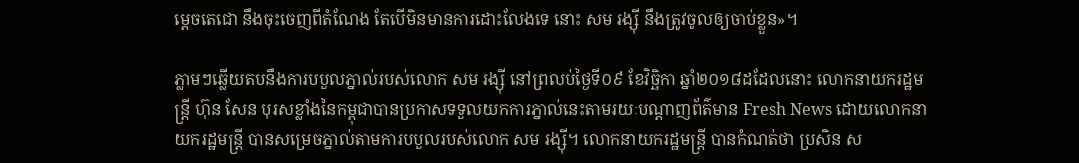ម្តេចតេជោ នឹងចុះចេញពីតំណែង តែបើមិនមានការដោះលែងទេ នោះ សម រង្ស៊ី នឹងត្រូវចូលឲ្យចាប់ខ្លួន»។

ភ្លាមៗឆ្លើយតបនឹងការបបួលភ្នាល់របស់លោក សម រង្ស៊ី នៅព្រលប់ថ្ងៃទី០៩ ខែវិច្ឆិកា ឆ្នាំ២០១៨ដដែលនោះ លោកនាយករដ្ឋមន្រ្តី ហ៊ុន សែន បុរសខ្លាំងនៃកម្ពុជាបានប្រកាសទទួលយកការភ្នាល់នេះតាមរយៈបណ្តាញព័ត៌មាន Fresh News ដោយលោកនាយករដ្ឋមន្រ្តី បានសម្រេចភ្នាល់តាមការបបួលរបស់លោក សម រង្ស៊ី។ លោកនាយករដ្ឋមន្រ្តី បានកំណត់ថា ប្រសិន ស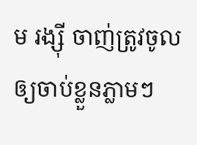ម រង្ស៊ី ចាញ់ត្រូវចូលឲ្យចាប់ខ្លួនភ្លាមៗ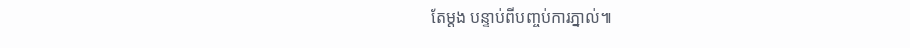តែម្តង បន្ទាប់ពីបញ្ចប់ការភ្នាល់៕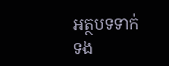អត្ថបទទាក់ទង